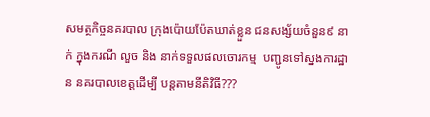សមត្ថកិច្ចនគរបាល ក្រុងប៉ោយប៉ែតឃាត់ខ្លួន ជនសង្ស័យចំនួន៩ នាក់ ក្នុងករណី លួច និង នាក់ទទួលផលចោរកម្ម  បញ្ជូនទៅស្នងការដ្ឋាន នគរបាលខេត្ដដើម្បី បន្តតាមនីតិវិធី???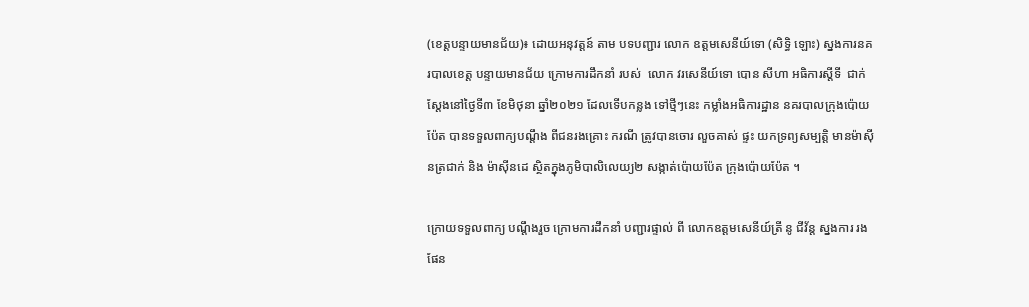(ខេត្តបន្ទាយមានជ័យ)៖ ដោយអនុវត្តន៍ តាម បទបញ្ជារ លោក ឧត្តមសេនីយ៍ទោ (សិទ្ធិ ឡោះ) ស្នងការនគរបាលខេត្ត បន្ទាយមានជ័យ ក្រោមការដឹកនាំ របស់  លោក វរសេនីយ៍ទោ បោន សីហា អធិការស្ដីទី  ជាក់ស្ដែងនៅថ្ងៃទី៣ ខែមិថុនា ឆ្នាំ២០២១ ដែលទើបកន្លង ទៅថ្មីៗនេះ កម្លាំងអធិការដ្ឋាន នគរបាលក្រុងប៉ោយប៉ែត បានទទួលពាក្យបណ្ដឹង ពីជនរងគ្រោះ ករណី ត្រូវបានចោរ លួចគាស់ ផ្ទះ យកទ្រព្យសម្បត្តិ មានម៉ាស៊ីនត្រជាក់ និង ម៉ាស៊ីនដេ ស្ថិតក្នុងភូមិបាលិលេយ្យ២ សង្កាត់ប៉ោយប៉ែត ក្រុងប៉ោយប៉ែត ។

ក្រោយទទួលពាក្យ បណ្ដឹងរួច ក្រោមការដឹកនាំ បញ្ជារផ្ទាល់ ពី លោកឧត្តមសេនីយ៍ត្រី នូ ជីវ័ន្ត ស្នងការ រង ផែន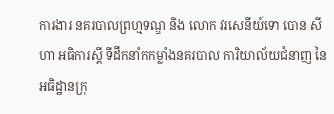ការងារ នគរបាលព្រហ្មទណ្ឌ និង លោក វរសេនីយ៍ទោ បោន សីហា អធិការស្ដី ទីដឹកនាំកកម្លាំងនគរបាល ការិយាល័យជំនាញ នៃអធិដ្ឋានក្រុ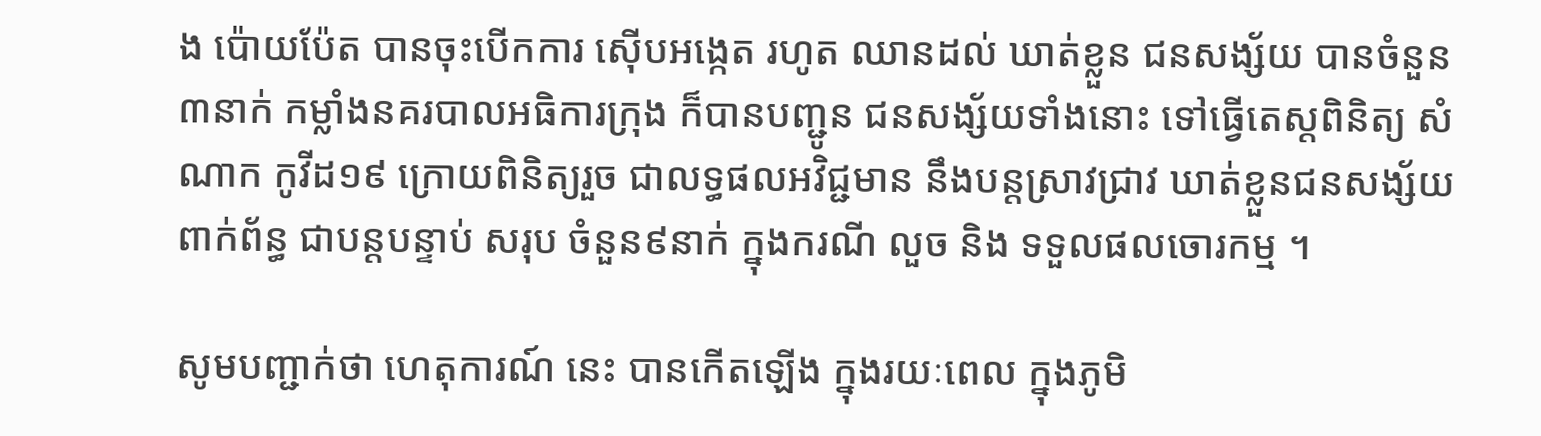ង ប៉ោយប៉ែត បានចុះបើកការ ស៊ើបអង្កេត រហូត ឈានដល់ ឃាត់ខ្លួន ជនសង្ស័យ បានចំនួន៣នាក់ កម្លាំងនគរបាលអធិការក្រុង ក៏បានបញ្ជូន ជនសង្ស័យទាំងនោះ ទៅធ្វើតេស្តពិនិត្យ សំណាក កូវីដ១៩ ក្រោយពិនិត្យរួច ជាលទ្ធផលអវិជ្ជមាន នឹងបន្តស្រាវជ្រាវ ឃាត់ខ្លួនជនសង្ស័យ ពាក់ព័ន្ធ ជាបន្តបន្ទាប់ សរុប ចំនួន៩នាក់ ក្នុងករណី លួច និង ទទួលផលចោរកម្ម ។

សូមបញ្ជាក់ថា ហេតុការណ៍ នេះ បានកើតឡើង ក្នុងរយៈពេល ក្នុងភូមិ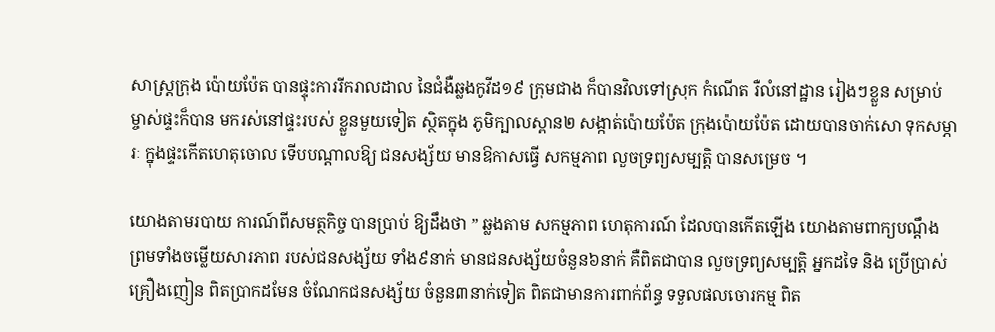សាស្ត្រក្រុង ប៉ោយប៉ែត បានផ្ទុះការរីករាលដាល នៃជំងឺឆ្លងកូវីដ១៩ ក្រុមជាង ក៏បានវិលទៅស្រុក កំណើត រឺលំនៅដ្ឋាន រៀងៗខ្លួន សម្រាប់ ម្ចាស់ផ្ទះក៏បាន មករស់នៅផ្ទះរបស់ ខ្លួនមួយទៀត ស្ថិតក្នុង ភូមិក្បាលស្ពាន២ សង្កាត់ប៉ោយប៉ែត ក្រុងប៉ោយប៉ែត ដោយបានចាក់សោ ទុកសម្ភារៈ ក្នុងផ្ទះកើតហេតុចោល ទើបបណ្តាលឱ្យ ជនសង្ស័យ មានឱកាសធ្វើ សកម្មភាព លួចទ្រព្យសម្បត្តិ បានសម្រេច ។

យោងតាមរបាយ ការណ៍ពីសមត្ថកិច្ច បានប្រាប់ ឱ្យដឹងថា ” ឆ្លងតាម សកម្មភាព ហេតុការណ៍ ដែលបានកើតឡើង យោងតាមពាក្យបណ្ដឹង ព្រមទាំងចម្លើយសារភាព របស់ជនសង្ស័យ ទាំង៩នាក់ មានជនសង្ស័យចំនួន៦នាក់ គឺពិតជាបាន លួចទ្រព្យសម្បត្តិ អ្នកដទៃ និង ប្រើប្រាស់គ្រឿងញៀន ពិតប្រាកដមែន ចំណែកជនសង្ស័យ ចំនួន៣នាក់ទៀត ពិតជាមានការពាក់ព័ន្ធ ទទួលផលចោរកម្ម ពិត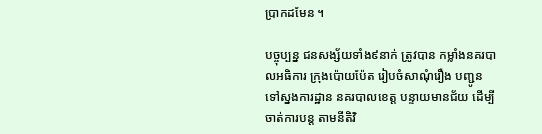ប្រាកដមែន ។

បច្ចុប្បន្ន ជនសង្ស័យទាំង៩នាក់ ត្រូវបាន កម្លាំងនគរបាលអធិការ ក្រុងប៉ោយប៉ែត រៀបចំសាណុំរឿង បញ្ជូន ទៅស្នងការដ្ឋាន នគរបាលខេត្ដ បន្ទាយមានជ័យ ដើម្បីចាត់ការបន្ត តាមនីតិវិ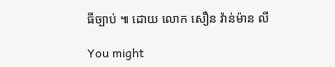ធីច្បាប់ ៕ ដោយ លោក សឿន វ៉ាន់ម៉ាន លី

You might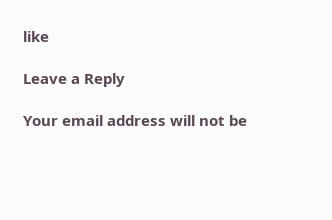like

Leave a Reply

Your email address will not be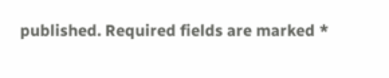published. Required fields are marked *